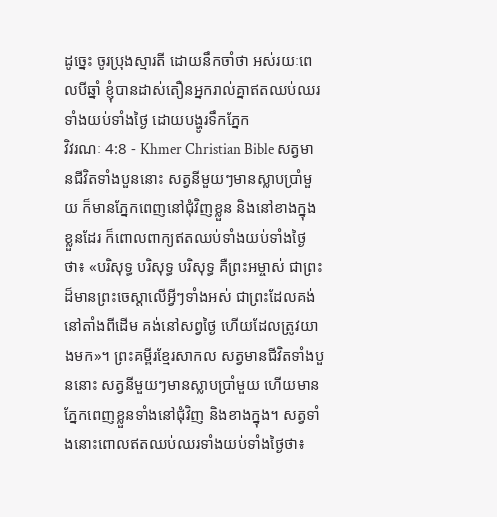ដូច្នេះ ចូរប្រុងស្មារតី ដោយនឹកចាំថា អស់រយៈពេលបីឆ្នាំ ខ្ញុំបានដាស់តឿនអ្នករាល់គ្នាឥតឈប់ឈរ ទាំងយប់ទាំងថ្ងៃ ដោយបង្ហូរទឹកភ្នែក
វិវរណៈ 4:8 - Khmer Christian Bible សត្វមានជីវិតទាំងបួននោះ សត្វនីមួយៗមានស្លាបប្រាំមួយ ក៏មានភ្នែកពេញនៅជុំវិញខ្លួន និងនៅខាងក្នុងខ្លួនដែរ ក៏ពោលពាក្យឥតឈប់ទាំងយប់ទាំងថ្ងៃថា៖ «បរិសុទ្ធ បរិសុទ្ធ បរិសុទ្ធ គឺព្រះអម្ចាស់ ជាព្រះដ៏មានព្រះចេស្ដាលើអ្វីៗទាំងអស់ ជាព្រះដែលគង់នៅតាំងពីដើម គង់នៅសព្វថ្ងៃ ហើយដែលត្រូវយាងមក»។ ព្រះគម្ពីរខ្មែរសាកល សត្វមានជីវិតទាំងបួននោះ សត្វនីមួយៗមានស្លាបប្រាំមួយ ហើយមានភ្នែកពេញខ្លួនទាំងនៅជុំវិញ និងខាងក្នុង។ សត្វទាំងនោះពោលឥតឈប់ឈរទាំងយប់ទាំងថ្ងៃថា៖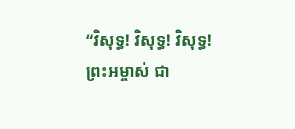“វិសុទ្ធ! វិសុទ្ធ! វិសុទ្ធ! ព្រះអម្ចាស់ ជា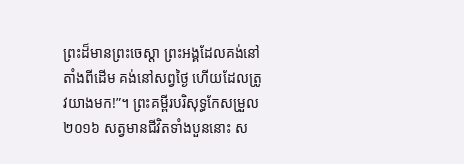ព្រះដ៏មានព្រះចេស្ដា ព្រះអង្គដែលគង់នៅតាំងពីដើម គង់នៅសព្វថ្ងៃ ហើយដែលត្រូវយាងមក!”។ ព្រះគម្ពីរបរិសុទ្ធកែសម្រួល ២០១៦ សត្វមានជីវិតទាំងបួននោះ ស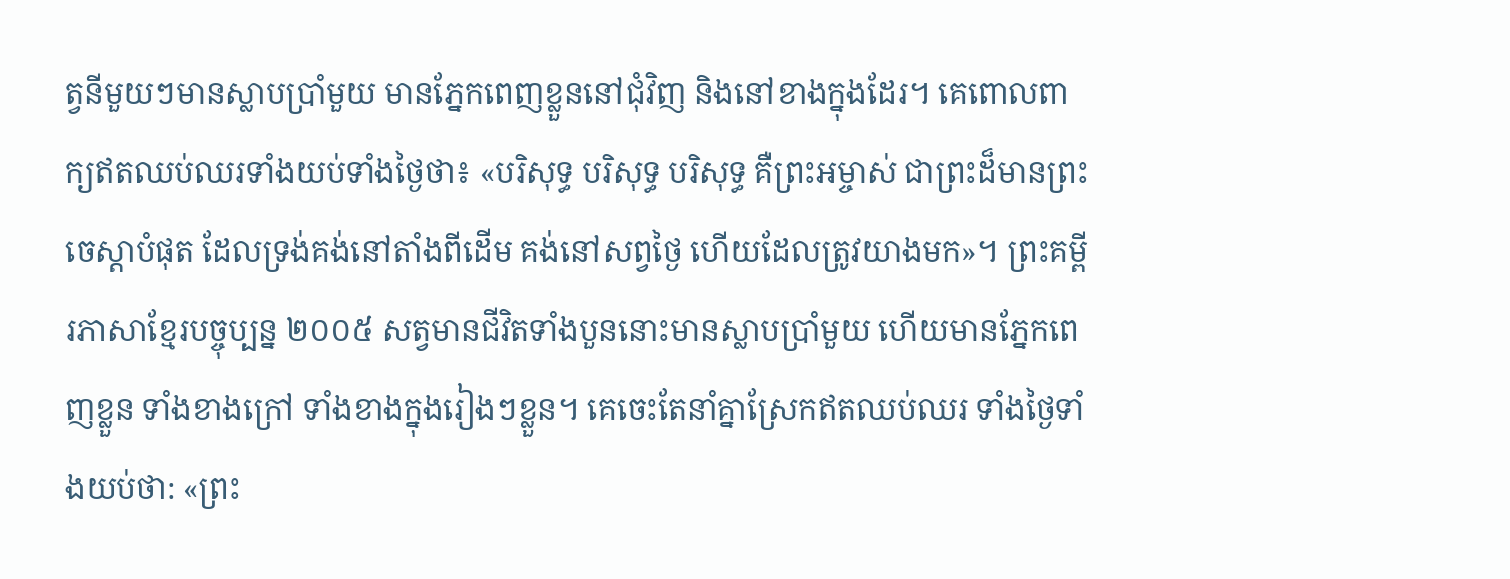ត្វនីមួយៗមានស្លាបប្រាំមួយ មានភ្នែកពេញខ្លួននៅជុំវិញ និងនៅខាងក្នុងដែរ។ គេពោលពាក្យឥតឈប់ឈរទាំងយប់ទាំងថ្ងៃថា៖ «បរិសុទ្ធ បរិសុទ្ធ បរិសុទ្ធ គឺព្រះអម្ចាស់ ជាព្រះដ៏មានព្រះចេស្តាបំផុត ដែលទ្រង់គង់នៅតាំងពីដើម គង់នៅសព្វថ្ងៃ ហើយដែលត្រូវយាងមក»។ ព្រះគម្ពីរភាសាខ្មែរបច្ចុប្បន្ន ២០០៥ សត្វមានជីវិតទាំងបួននោះមានស្លាបប្រាំមួយ ហើយមានភ្នែកពេញខ្លួន ទាំងខាងក្រៅ ទាំងខាងក្នុងរៀងៗខ្លួន។ គេចេះតែនាំគ្នាស្រែកឥតឈប់ឈរ ទាំងថ្ងៃទាំងយប់ថា: «ព្រះ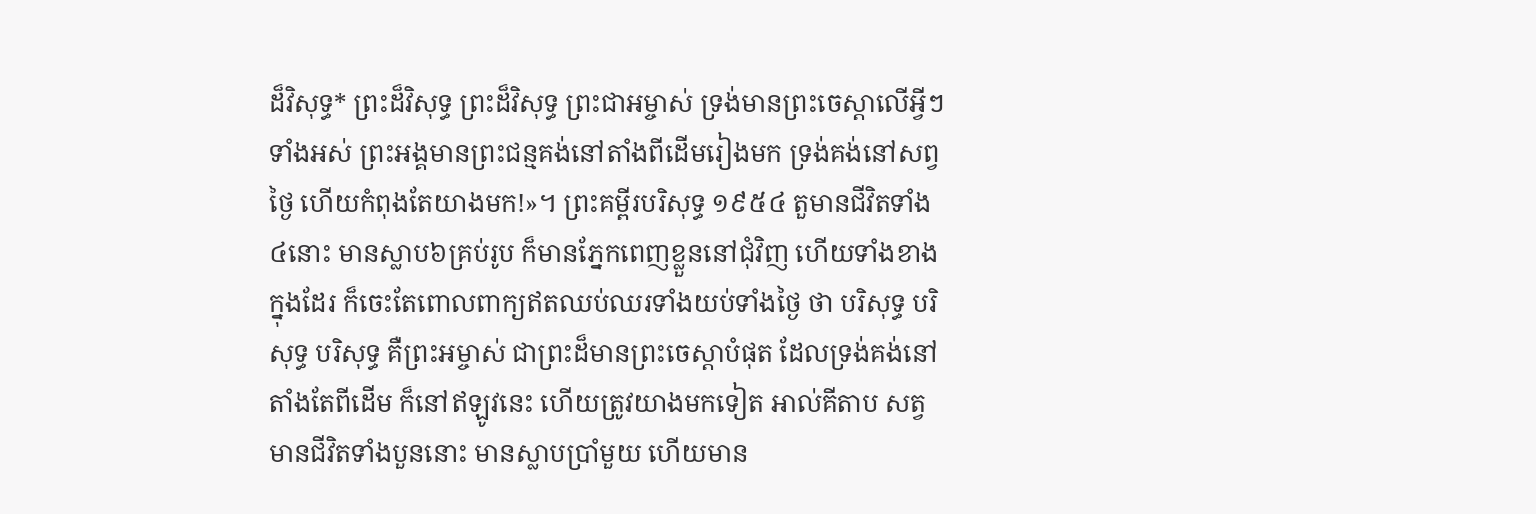ដ៏វិសុទ្ធ* ព្រះដ៏វិសុទ្ធ ព្រះដ៏វិសុទ្ធ ព្រះជាអម្ចាស់ ទ្រង់មានព្រះចេស្ដាលើអ្វីៗទាំងអស់ ព្រះអង្គមានព្រះជន្មគង់នៅតាំងពីដើមរៀងមក ទ្រង់គង់នៅសព្វថ្ងៃ ហើយកំពុងតែយាងមក!»។ ព្រះគម្ពីរបរិសុទ្ធ ១៩៥៤ តួមានជីវិតទាំង៤នោះ មានស្លាប៦គ្រប់រូប ក៏មានភ្នែកពេញខ្លួននៅជុំវិញ ហើយទាំងខាងក្នុងដែរ ក៏ចេះតែពោលពាក្យឥតឈប់ឈរទាំងយប់ទាំងថ្ងៃ ថា បរិសុទ្ធ បរិសុទ្ធ បរិសុទ្ធ គឺព្រះអម្ចាស់ ជាព្រះដ៏មានព្រះចេស្តាបំផុត ដែលទ្រង់គង់នៅតាំងតែពីដើម ក៏នៅឥឡូវនេះ ហើយត្រូវយាងមកទៀត អាល់គីតាប សត្វមានជីវិតទាំងបួននោះ មានស្លាបប្រាំមួយ ហើយមាន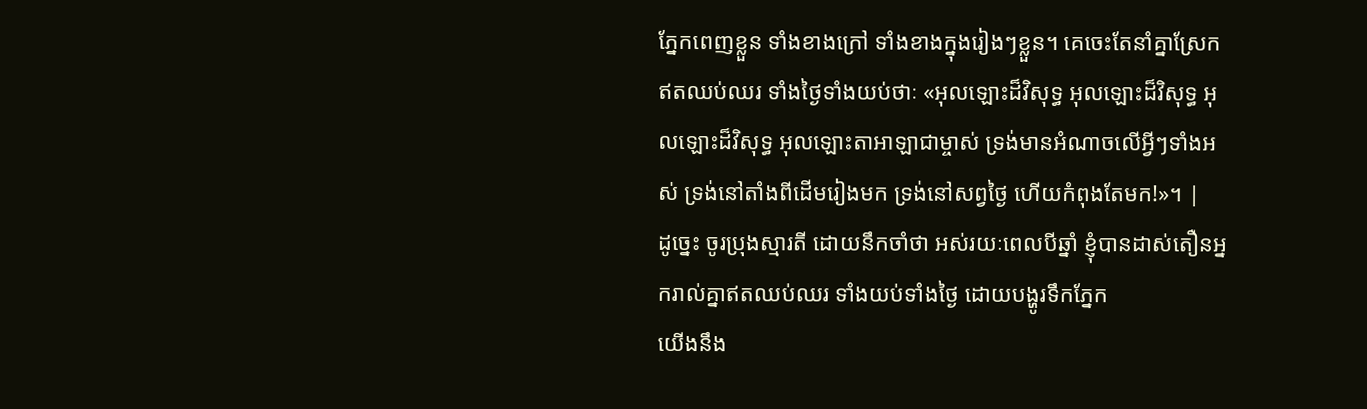ភ្នែកពេញខ្លួន ទាំងខាងក្រៅ ទាំងខាងក្នុងរៀងៗខ្លួន។ គេចេះតែនាំគ្នាស្រែកឥតឈប់ឈរ ទាំងថ្ងៃទាំងយប់ថាៈ «អុលឡោះដ៏វិសុទ្ធ អុលឡោះដ៏វិសុទ្ធ អុលឡោះដ៏វិសុទ្ធ អុលឡោះតាអាឡាជាម្ចាស់ ទ្រង់មានអំណាចលើអ្វីៗទាំងអស់ ទ្រង់នៅតាំងពីដើមរៀងមក ទ្រង់នៅសព្វថ្ងៃ ហើយកំពុងតែមក!»។ |
ដូច្នេះ ចូរប្រុងស្មារតី ដោយនឹកចាំថា អស់រយៈពេលបីឆ្នាំ ខ្ញុំបានដាស់តឿនអ្នករាល់គ្នាឥតឈប់ឈរ ទាំងយប់ទាំងថ្ងៃ ដោយបង្ហូរទឹកភ្នែក
យើងនឹង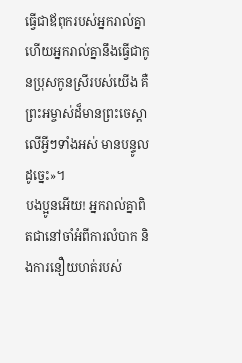ធ្វើជាឪពុករបស់អ្នករាល់គ្នា ហើយអ្នករាល់គ្នានឹងធ្វើជាកូនប្រុសកូនស្រីរបស់យើង គឺព្រះអម្ចាស់ដ៏មានព្រះចេស្ដាលើអ្វីៗទាំងអស់ មានបន្ទូលដូច្នេះ»។
បងប្អូនអើយ! អ្នករាល់គ្នាពិតជានៅចាំអំពីការលំបាក និងការនឿយហត់របស់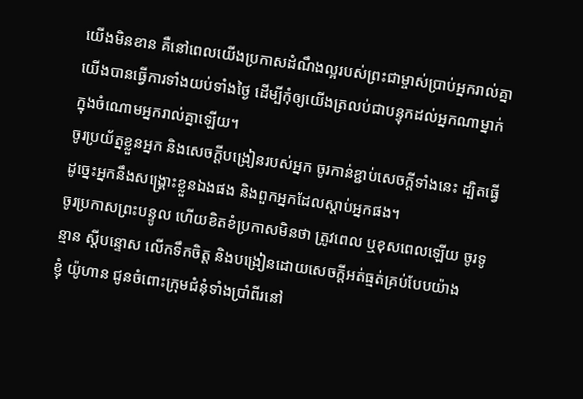យើងមិនខាន គឺនៅពេលយើងប្រកាសដំណឹងល្អរបស់ព្រះជាម្ចាស់ប្រាប់អ្នករាល់គ្នា យើងបានធ្វើការទាំងយប់ទាំងថ្ងៃ ដើម្បីកុំឲ្យយើងត្រលប់ជាបន្ទុកដល់អ្នកណាម្នាក់ក្នុងចំណោមអ្នករាល់គ្នាឡើយ។
ចូរប្រយ័ត្នខ្លួនអ្នក និងសេចក្ដីបង្រៀនរបស់អ្នក ចូរកាន់ខ្ជាប់សេចក្ដីទាំងនេះ ដ្បិតធ្វើដូច្នេះអ្នកនឹងសង្គ្រោះខ្លួនឯងផង និងពួកអ្នកដែលស្ដាប់អ្នកផង។
ចូរប្រកាសព្រះបន្ទូល ហើយខិតខំប្រកាសមិនថា ត្រូវពេល ឬខុសពេលឡើយ ចូរទូន្មាន ស្តីបន្ទោស លើកទឹកចិត្ត និងបង្រៀនដោយសេចក្តីអត់ធ្មត់គ្រប់បែបយ៉ាង
ខ្ញុំ យ៉ូហាន ជូនចំពោះក្រុមជំនុំទាំងប្រាំពីរនៅ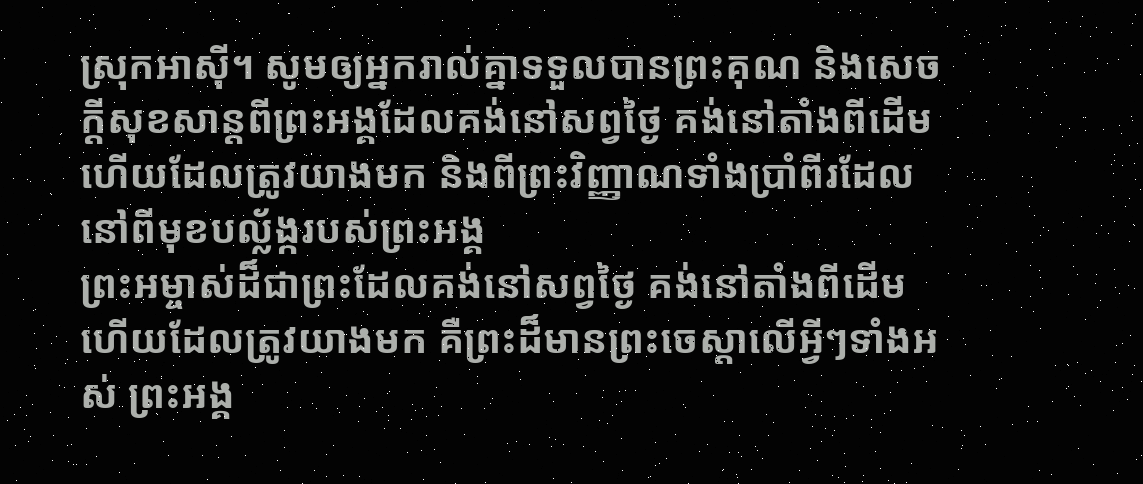ស្រុកអាស៊ី។ សូមឲ្យអ្នករាល់គ្នាទទួលបានព្រះគុណ និងសេចក្ដីសុខសាន្តពីព្រះអង្គដែលគង់នៅសព្វថ្ងៃ គង់នៅតាំងពីដើម ហើយដែលត្រូវយាងមក និងពីព្រះវិញ្ញាណទាំងប្រាំពីរដែលនៅពីមុខបល្ល័ង្ករបស់ព្រះអង្គ
ព្រះអម្ចាស់ដ៏ជាព្រះដែលគង់នៅសព្វថ្ងៃ គង់នៅតាំងពីដើម ហើយដែលត្រូវយាងមក គឺព្រះដ៏មានព្រះចេស្ដាលើអ្វីៗទាំងអស់ ព្រះអង្គ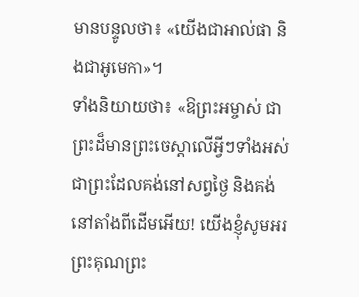មានបន្ទូលថា៖ «យើងជាអាល់ផា និងជាអូមេកា»។
ទាំងនិយាយថា៖ «ឱព្រះអម្ចាស់ ជាព្រះដ៏មានព្រះចេស្ដាលើអ្វីៗទាំងអស់ ជាព្រះដែលគង់នៅសព្វថ្ងៃ និងគង់នៅតាំងពីដើមអើយ! យើងខ្ញុំសូមអរព្រះគុណព្រះ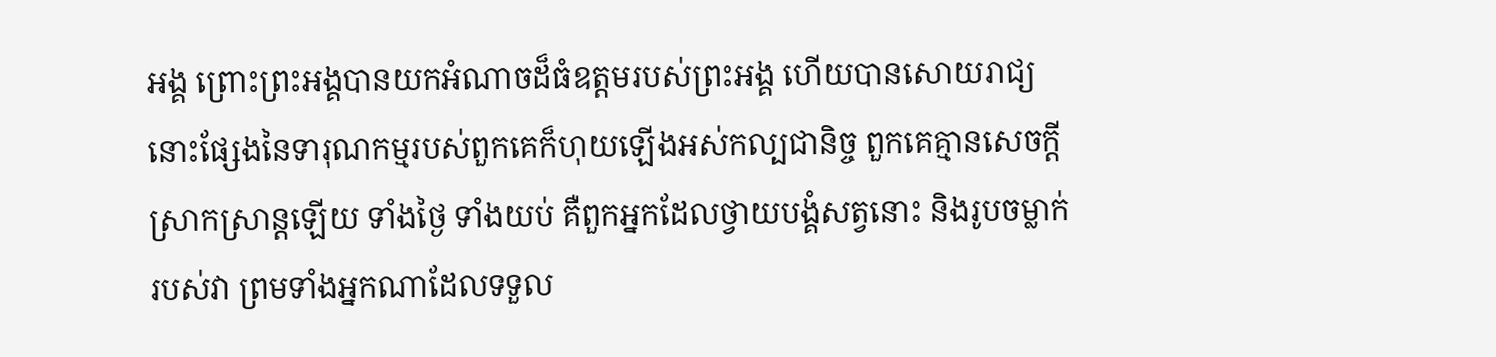អង្គ ព្រោះព្រះអង្គបានយកអំណាចដ៏ធំឧត្ដមរបស់ព្រះអង្គ ហើយបានសោយរាជ្យ
នោះផ្សែងនៃទារុណកម្មរបស់ពួកគេក៏ហុយឡើងអស់កល្បជានិច្ច ពួកគេគ្មានសេចក្ដីស្រាកស្រាន្ដឡើយ ទាំងថ្ងៃ ទាំងយប់ គឺពួកអ្នកដែលថ្វាយបង្គំសត្វនោះ និងរូបចម្លាក់របស់វា ព្រមទាំងអ្នកណាដែលទទួល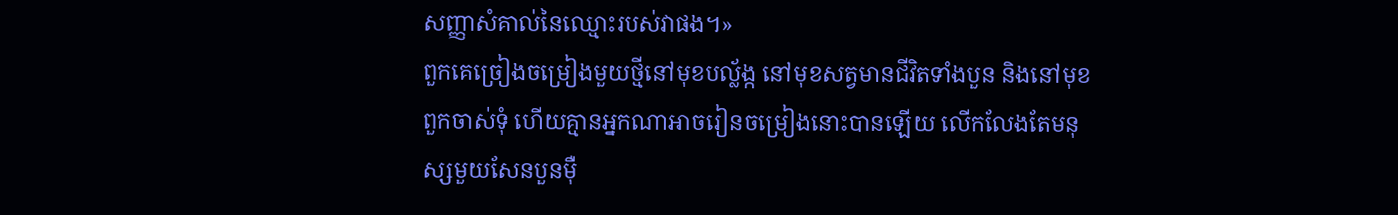សញ្ញាសំគាល់នៃឈ្មោះរបស់វាផង។»
ពួកគេច្រៀងចម្រៀងមួយថ្មីនៅមុខបល្ល័ង្ក នៅមុខសត្វមានជីវិតទាំងបួន និងនៅមុខពួកចាស់ទុំ ហើយគ្មានអ្នកណាអាចរៀនចម្រៀងនោះបានឡើយ លើកលែងតែមនុស្សមួយសែនបួនម៉ឺ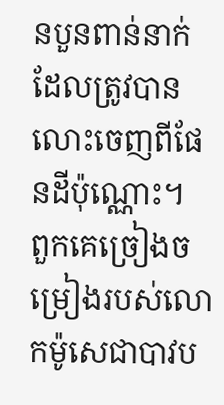នបួនពាន់នាក់ដែលត្រូវបានលោះចេញពីផែនដីប៉ុណ្ណោះ។
ពួកគេច្រៀងចម្រៀងរបស់លោកម៉ូសេជាបាវប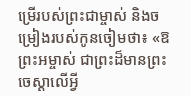ម្រើរបស់ព្រះជាម្ចាស់ និងចម្រៀងរបស់កូនចៀមថា៖ «ឱព្រះអម្ចាស់ ជាព្រះដ៏មានព្រះចេស្ដាលើអ្វី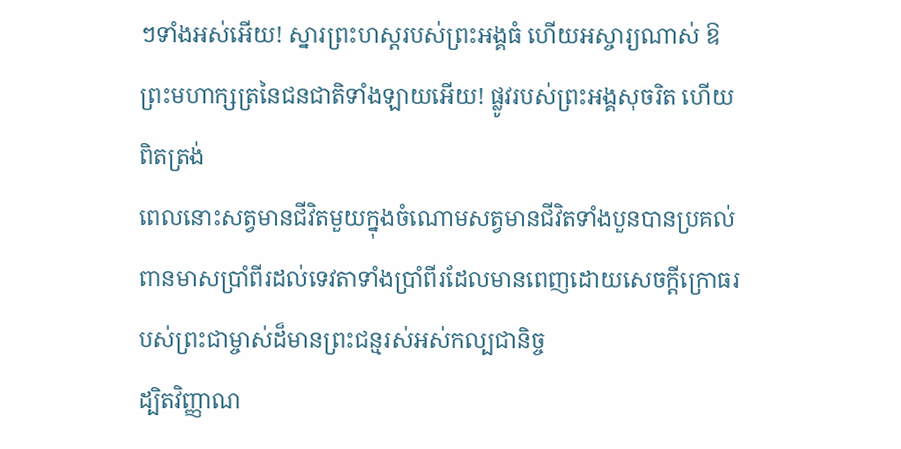ៗទាំងអស់អើយ! ស្នារព្រះហស្ដរបស់ព្រះអង្គធំ ហើយអស្ចារ្យណាស់ ឱព្រះមហាក្សត្រនៃជនជាតិទាំងឡាយអើយ! ផ្លូវរបស់ព្រះអង្គសុចរិត ហើយពិតត្រង់
ពេលនោះសត្វមានជីវិតមួយក្នុងចំណោមសត្វមានជីវិតទាំងបួនបានប្រគល់ពានមាសប្រាំពីរដល់ទេវតាទាំងប្រាំពីរដែលមានពេញដោយសេចក្ដីក្រោធរបស់ព្រះជាម្ចាស់ដ៏មានព្រះជន្មរស់អស់កល្បជានិច្ច
ដ្បិតវិញ្ញាណ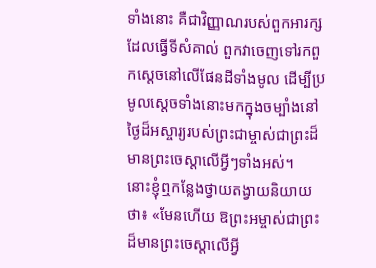ទាំងនោះ គឺជាវិញ្ញាណរបស់ពួកអារក្សដែលធ្វើទីសំគាល់ ពួកវាចេញទៅរកពួកស្ដេចនៅលើផែនដីទាំងមូល ដើម្បីប្រមូលស្ដេចទាំងនោះមកក្នុងចម្បាំងនៅថ្ងៃដ៏អស្ចារ្យរបស់ព្រះជាម្ចាស់ជាព្រះដ៏មានព្រះចេស្ដាលើអ្វីៗទាំងអស់។
នោះខ្ញុំឮកន្លែងថ្វាយតង្វាយនិយាយថា៖ «មែនហើយ ឱព្រះអម្ចាស់ជាព្រះដ៏មានព្រះចេស្ដាលើអ្វី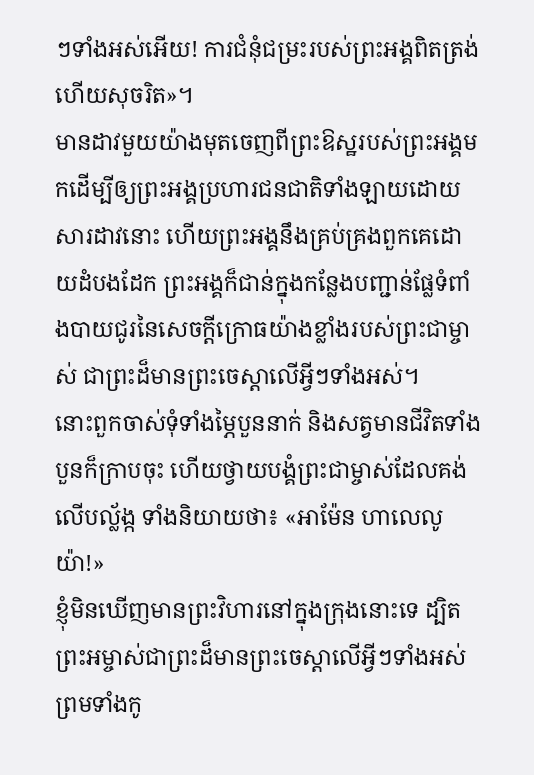ៗទាំងអស់អើយ! ការជំនុំជម្រះរបស់ព្រះអង្គពិតត្រង់ ហើយសុចរិត»។
មានដាវមួយយ៉ាងមុតចេញពីព្រះឱស្ឋរបស់ព្រះអង្គមកដើម្បីឲ្យព្រះអង្គប្រហារជនជាតិទាំងឡាយដោយសារដាវនោះ ហើយព្រះអង្គនឹងគ្រប់គ្រងពួកគេដោយដំបងដែក ព្រះអង្គក៏ជាន់ក្នុងកន្លែងបញ្ជាន់ផ្លែទំពាំងបាយជូរនៃសេចក្ដីក្រោធយ៉ាងខ្លាំងរបស់ព្រះជាម្ចាស់ ជាព្រះដ៏មានព្រះចេស្ដាលើអ្វីៗទាំងអស់។
នោះពួកចាស់ទុំទាំងម្ភៃបួននាក់ និងសត្វមានជីវិតទាំងបួនក៏ក្រាបចុះ ហើយថ្វាយបង្គំព្រះជាម្ចាស់ដែលគង់លើបល្ល័ង្ក ទាំងនិយាយថា៖ «អាម៉ែន ហាលេលូយ៉ា!»
ខ្ញុំមិនឃើញមានព្រះវិហារនៅក្នុងក្រុងនោះទេ ដ្បិតព្រះអម្ចាស់ជាព្រះដ៏មានព្រះចេស្ដាលើអ្វីៗទាំងអស់ ព្រមទាំងកូ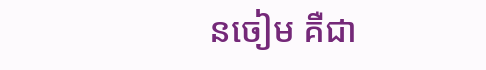នចៀម គឺជា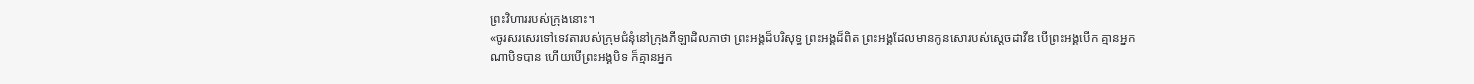ព្រះវិហាររបស់ក្រុងនោះ។
«ចូរសរសេរទៅទេវតារបស់ក្រុមជំនុំនៅក្រុងភីឡាដិលភាថា ព្រះអង្គដ៏បរិសុទ្ធ ព្រះអង្គដ៏ពិត ព្រះអង្គដែលមានកូនសោរបស់ស្ដេចដាវីឌ បើព្រះអង្គបើក គ្មានអ្នកណាបិទបាន ហើយបើព្រះអង្គបិទ ក៏គ្មានអ្នក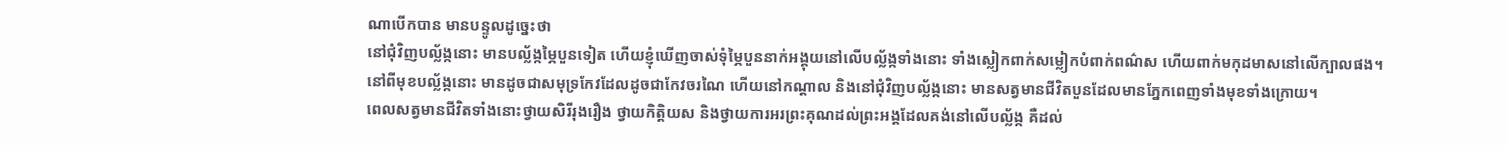ណាបើកបាន មានបន្ទូលដូច្នេះថា
នៅជុំវិញបល្ល័ង្កនោះ មានបល្ល័ង្កម្ភៃបួនទៀត ហើយខ្ញុំឃើញចាស់ទុំម្ភៃបួននាក់អង្គុយនៅលើបល្ល័ង្កទាំងនោះ ទាំងស្លៀកពាក់សម្លៀកបំពាក់ពណ៌ស ហើយពាក់មកុដមាសនៅលើក្បាលផង។
នៅពីមុខបល្ល័ង្កនោះ មានដូចជាសមុទ្រកែវដែលដូចជាកែវចរណៃ ហើយនៅកណ្ដាល និងនៅជុំវិញបល្ល័ង្កនោះ មានសត្វមានជីវិតបួនដែលមានភ្នែកពេញទាំងមុខទាំងក្រោយ។
ពេលសត្វមានជីវិតទាំងនោះថ្វាយសិរីរុងរឿង ថ្វាយកិត្ដិយស និងថ្វាយការអរព្រះគុណដល់ព្រះអង្គដែលគង់នៅលើបល្ល័ង្ក គឺដល់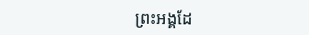ព្រះអង្គដែ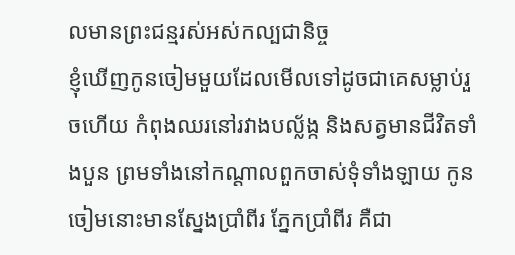លមានព្រះជន្មរស់អស់កល្បជានិច្ច
ខ្ញុំឃើញកូនចៀមមួយដែលមើលទៅដូចជាគេសម្លាប់រួចហើយ កំពុងឈរនៅរវាងបល្ល័ង្ក និងសត្វមានជីវិតទាំងបួន ព្រមទាំងនៅកណ្ដាលពួកចាស់ទុំទាំងឡាយ កូនចៀមនោះមានស្នែងប្រាំពីរ ភ្នែកប្រាំពីរ គឺជា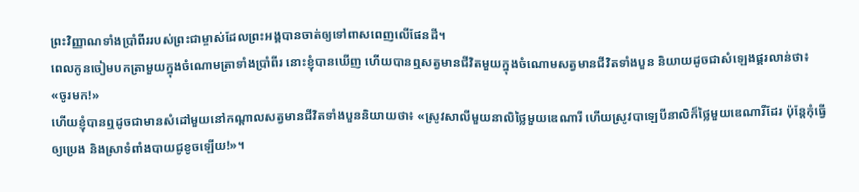ព្រះវិញ្ញាណទាំងប្រាំពីររបស់ព្រះជាម្ចាស់ដែលព្រះអង្គបានចាត់ឲ្យទៅពាសពេញលើផែនដី។
ពេលកូនចៀមបកត្រាមួយក្នុងចំណោមត្រាទាំងប្រាំពីរ នោះខ្ញុំបានឃើញ ហើយបានឮសត្វមានជីវិតមួយក្នុងចំណោមសត្វមានជីវិតទាំងបួន និយាយដូចជាសំឡេងផ្គរលាន់ថា៖ «ចូរមក!»
ហើយខ្ញុំបានឮដូចជាមានសំដៅមួយនៅកណ្ដាលសត្វមានជីវិតទាំងបួននិយាយថា៖ «ស្រូវសាលីមួយនាលិថ្លៃមួយឌេណារី ហើយស្រូវបាឡេបីនាលិក៏ថ្លៃមួយឌេណារីដែរ ប៉ុន្ដែកុំធ្វើឲ្យប្រេង និងស្រាទំពាំងបាយជូខូចឡើយ!»។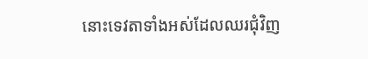នោះទេវតាទាំងអស់ដែលឈរជុំវិញ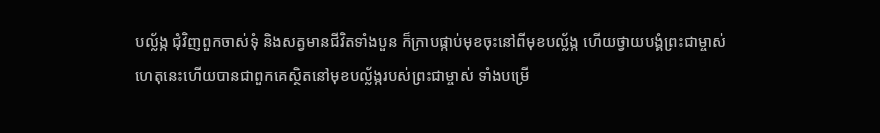បល្ល័ង្ក ជុំវិញពួកចាស់ទុំ និងសត្វមានជីវិតទាំងបួន ក៏ក្រាបផ្កាប់មុខចុះនៅពីមុខបល្ល័ង្ក ហើយថ្វាយបង្គំព្រះជាម្ចាស់
ហេតុនេះហើយបានជាពួកគេស្ថិតនៅមុខបល្ល័ង្ករបស់ព្រះជាម្ចាស់ ទាំងបម្រើ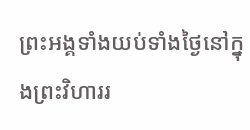ព្រះអង្គទាំងយប់ទាំងថ្ងៃនៅក្នុងព្រះវិហាររ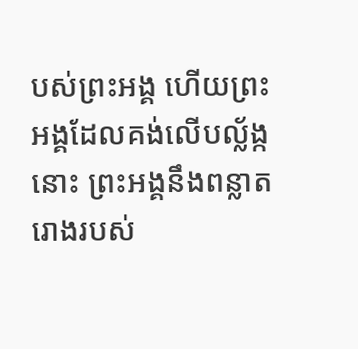បស់ព្រះអង្គ ហើយព្រះអង្គដែលគង់លើបល្ល័ង្កនោះ ព្រះអង្គនឹងពន្លាតរោងរបស់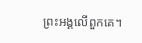ព្រះអង្គលើពួកគេ។